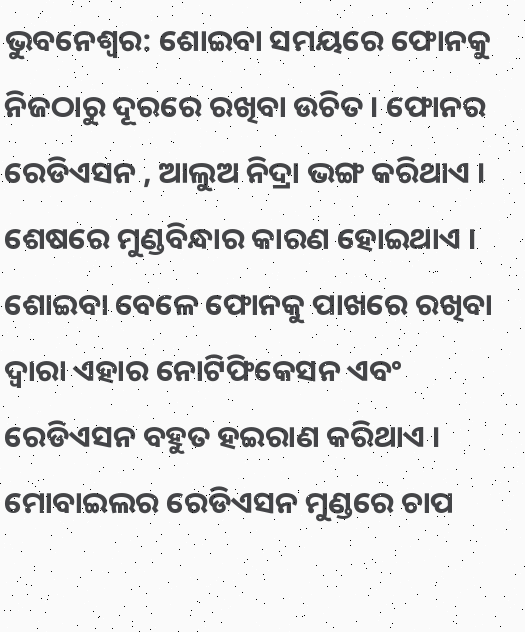ଭୁବନେଶ୍ୱର: ଶୋଇବା ସମୟରେ ଫୋନକୁ ନିଜଠାରୁ ଦୂରରେ ରଖିବା ଉଚିତ । ଫୋନର ରେଡିଏସନ , ଆଲୁଅ ନିଦ୍ରା ଭଙ୍ଗ କରିଥାଏ । ଶେଷରେ ମୁଣ୍ଡବିନ୍ଧାର କାରଣ ହୋଇଥାଏ । ଶୋଇବା ବେଳେ ଫୋନକୁ ପାଖରେ ରଖିବା ଦ୍ୱାରା ଏହାର ନୋଟିଫିକେସନ ଏବଂ ରେଡିଏସନ ବହୁତ ହଇରାଣ କରିଥାଏ । ମୋବାଇଲର ରେଡିଏସନ ମୁଣ୍ଡରେ ଚାପ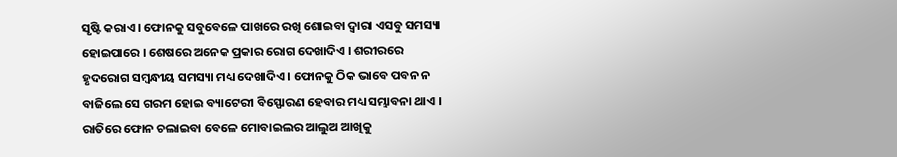ସୃଷ୍ଟି କରାଏ । ଫୋନକୁ ସବୁବେଳେ ପାଖରେ ରଖି ଶୋଇବା ଦ୍ୱାରା ଏସବୁ ସମସ୍ୟା ହୋଇପାରେ । ଶେଷରେ ଅନେକ ପ୍ରକାର ରୋଗ ଦେଖାଦିଏ । ଶରୀରରେ ହୃଦରୋଗ ସମ୍ବନ୍ଧୀୟ ସମସ୍ୟା ମଧ୍ୟ ଦେଖାଦିଏ । ଫୋନକୁ ଠିକ ଭାବେ ପବନ ନ ବାଜିଲେ ସେ ଗରମ ହୋଇ ବ୍ୟାଟେରୀ ବିସ୍ଫୋରଣ ହେବାର ମଧ୍ୟ ସମ୍ଭାବନା ଥାଏ । ରାତିରେ ଫୋନ ଚଲାଇବା ବେଳେ ମୋବାଇଲର ଆଲୁଅ ଆଖିକୁ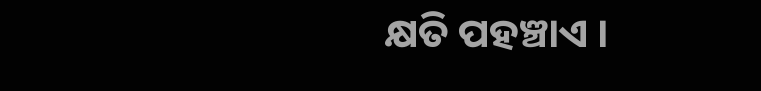କ୍ଷତି ପହଞ୍ଚାଏ ।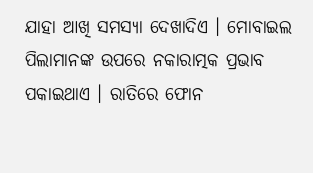ଯାହା ଆଖି ସମସ୍ୟା ଦେଖାଦିଏ । ମୋବାଇଲ ପିଲାମାନଙ୍କ ଉପରେ ନକାରାତ୍ମକ ପ୍ରଭାବ ପକାଇଥାଏ । ରାତିରେ ଫୋନ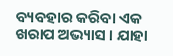ବ୍ୟବହାର କରିବା ଏକ ଖରାପ ଅଭ୍ୟାସ । ଯାହା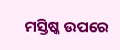ମସ୍ତିଷ୍କ ଉପରେ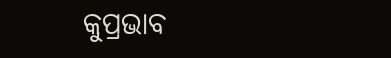କୁପ୍ରଭାବ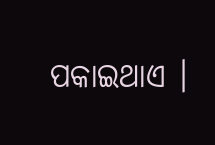ପକାଇଥାଏ ।